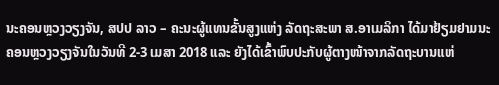ນະຄອນຫຼວງວຽງຈັນ, ສປປ ລາວ – ຄະນະຜູ້ແທນຂັ້ນສູງແຫ່ງ ລັດຖະສະພາ ສ.ອາເມລິກາ ໄດ້ມາຢ້ຽມຢາມນະຄອນຫຼວງວຽງຈັນໃນວັນທີ 2-3 ເມສາ 2018 ແລະ ຍັງໄດ້ເຂົ້າພົບປະກັບຜູ້ຕາງໜ້າຈາກລັດຖະບານແຫ່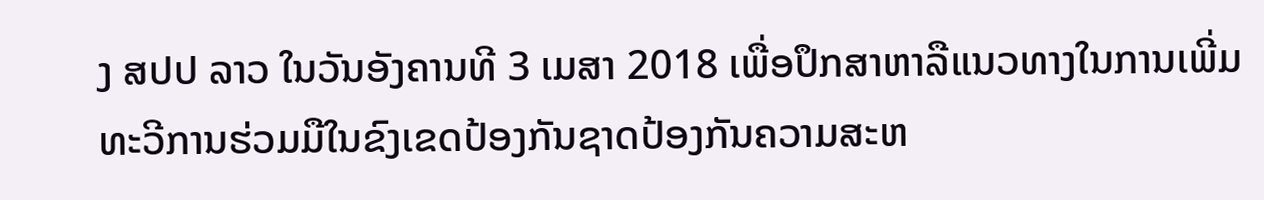ງ ສປປ ລາວ ໃນວັນອັງຄານທີ 3 ເມສາ 2018 ເພື່ອປຶກສາຫາລືແນວທາງໃນການເພີ່ມທະວີການຮ່ວມມືໃນຂົງເຂດປ້ອງກັນຊາດປ້ອງກັນຄວາມສະຫ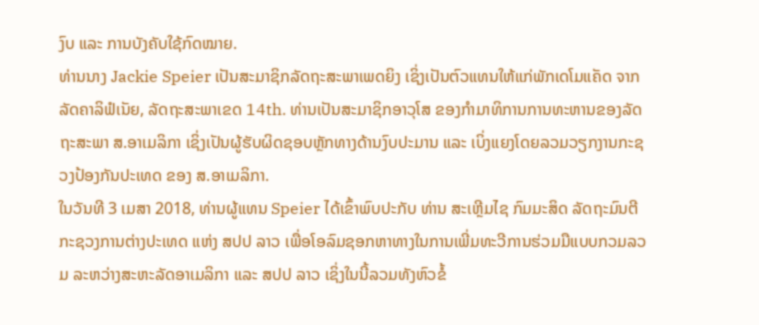ງົບ ແລະ ການບັງຄັບໃຊ້ກົດໝາຍ.
ທ່ານນາງ Jackie Speier ເປັນສະມາຊິກລັດຖະສະພາເພດຍິງ ເຊິ່ງເປັນຕົວແທນໃຫ້ແກ່ພັກເດໂມແຄັດ ຈາກລັດຄາລິຟໍເນັຍ, ລັດຖະສະພາເຂດ 14th. ທ່ານເປັນສະມາຊິກອາວຸໂສ ຂອງກຳມາທິການການທະຫານຂອງລັດຖະສະພາ ສ.ອາເມລິກາ ເຊິ່ງເປັນຜູ້ຮັບຜິດຊອບຫຼັກທາງດ້ານງົບປະມານ ແລະ ເບິ່ງແຍງໂດຍລວມວຽກງານກະຊວງປ້ອງກັນປະເທດ ຂອງ ສ.ອາເມລິກາ.
ໃນວັນທີ 3 ເມສາ 2018, ທ່ານຜູ້ແທນ Speier ໄດ້ເຂົ້າພົບປະກັບ ທ່ານ ສະເຫຼີມໄຊ ກົມມະສິດ ລັດຖະມົນຕີ ກະຊວງການຕ່າງປະເທດ ແຫ່ງ ສປປ ລາວ ເພື່ອໂອລົມຊອກຫາທາງໃນການເພີ່ມທະວີການຮ່ວມມືແບບກວມລວມ ລະຫວ່າງສະຫະລັດອາເມລິກາ ແລະ ສປປ ລາວ ເຊິ່ງໃນນີ້ລວມທັງຫົວຂໍ້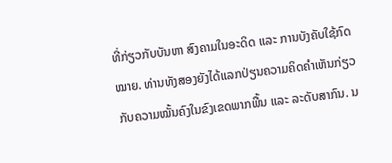ທີ່ກ່ຽວກັບບັນຫາ ສົງຄາມໃນອະດິດ ແລະ ການບັງຄັບໃຊ້ກົດໝາຍ. ທ່ານທັງສອງຍັງໄດ້ແລກປ່ຽນຄວາມຄິດຄຳເຫັນກ່ຽວກັບຄວາມໝັ້ນຄົງໃນຂົງເຂດພາກພື້ນ ແລະ ລະດັບສາກົນ. ນ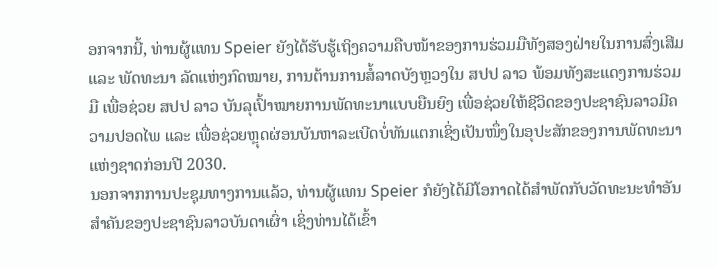ອກຈາກນີ້, ທ່ານຜູ້ແທນ Speier ຍັງໄດ້ຮັບຮູ້ເຖິງຄວາມຄືບໜ້າຂອງການຮ່ວມມືທັງສອງຝ່າຍໃນການສົ່ງເສີມ ແລະ ພັດທະນາ ລັດແຫ່ງກົດໝາຍ, ການຕ້ານການສໍ້ລາດບັງຫຼວງໃນ ສປປ ລາວ ພ້ອມທັງສະແດງການຮ່ວມມື ເພື່ອຊ່ວຍ ສປປ ລາວ ບັນລຸເປົ້າໝາຍການພັດທະນາແບບຍືນຍົງ ເພື່ອຊ່ວຍໃຫ້ຊີວິດຂອງປະຊາຊົນລາວມີຄວາມປອດໄພ ແລະ ເພື່ອຊ່ວຍຫຼຸດຜ່ອນບັນຫາລະເບີດບໍ່ທັນແຕກເຊິ່ງເປັນໜຶ່ງໃນອຸປະສັກຂອງການພັດທະນາແຫ່ງຊາດກ່ອນປີ 2030.
ນອກຈາກການປະຊຸມທາງການແລ້ວ, ທ່ານຜູ້ແທນ Speier ກໍຍັງໄດ້ມີໂອກາດໄດ້ສຳພັດກັບວັດທະນະທຳອັນສຳຄັນຂອງປະຊາຊົນລາວບັນດາເຜົ່າ ເຊິ່ງທ່ານໄດ້ເຂົ້າ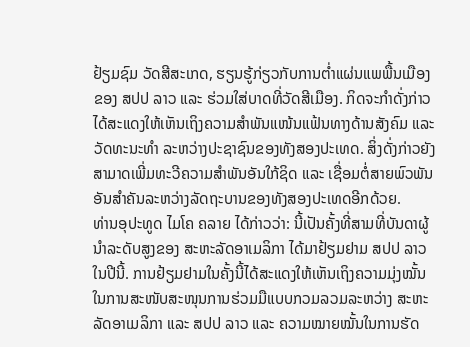ຢ້ຽມຊົມ ວັດສີສະເກດ, ຮຽນຮູ້ກ່ຽວກັບການຕໍ່າແຜ່ນແພພື້ນເມືອງຂອງ ສປປ ລາວ ແລະ ຮ່ວມໃສ່ບາດທີ່ວັດສີເມືອງ. ກິດຈະກຳດັ່ງກ່າວໄດ້ສະແດງໃຫ້ເຫັນເຖິງຄວາມສຳພັນແໜ້ນແຟ້ນທາງດ້ານສັງຄົມ ແລະ ວັດທະນະທຳ ລະຫວ່າງປະຊາຊົນຂອງທັງສອງປະເທດ. ສິ່ງດັ່ງກ່າວຍັງສາມາດເພີ່ມທະວີຄວາມສຳພັນອັນໃກ້ຊິດ ແລະ ເຊື່ອມຕໍ່ສາຍພົວພັນອັນສຳຄັນລະຫວ່າງລັດຖະບານຂອງທັງສອງປະເທດອີກດ້ວຍ.
ທ່ານອຸປະທູດ ໄມໂຄ ຄລາຍ ໄດ້ກ່າວວ່າ: ນີ້ເປັນຄັ້ງທີ່ສາມທີ່ບັນດາຜູ້ນຳລະດັບສູງຂອງ ສະຫະລັດອາເມລິກາ ໄດ້ມາຢ້ຽມຢາມ ສປປ ລາວ ໃນປີນີ້. ການຢ້ຽມຢາມໃນຄັ້ງນີ້ໄດ້ສະແດງໃຫ້ເຫັນເຖິງຄວາມມຸ່ງໝັ້ນໃນການສະໜັບສະໜຸນການຮ່ວມມືແບບກວມລວມລະຫວ່າງ ສະຫະລັດອາເມລິກາ ແລະ ສປປ ລາວ ແລະ ຄວາມໝາຍໝັ້ນໃນການຮັດ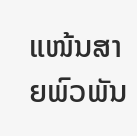ແໜ້ນສາຍພົວພັນ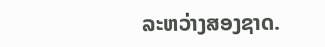ລະຫວ່າງສອງຊາດ.